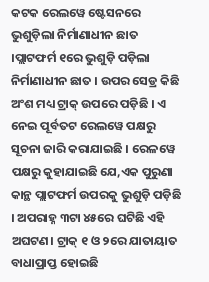କଟକ ରେଲୱେ ଷ୍ଟେସନରେ ଭୁଶୁଡ଼ିଲା ନିର୍ମାଣାଧୀନ ଛାତ ।ପ୍ଲାଟଫର୍ମ ୧ରେ ଭୁଶୁଡ଼ି ପଡ଼ିଲା ନିର୍ମାଣାଧୀନ ଛାତ । ଉପର ସେଡ୍ର କିଛି ଅଂଶ ମଧ୍ୟ ଟ୍ରାକ୍ ଉପରେ ପଡ଼ିଛି । ଏ ନେଇ ପୂର୍ବତଟ ରେଲୱେ ପକ୍ଷରୁ ସୂଚନା ଜାରି କରାଯାଇଛି । ରେଳୱେ ପକ୍ଷରୁ କୁହାଯାଇଛି ଯେ,ଏକ ପୁରୁଣା କାନ୍ଥ ପ୍ଲାଟଫର୍ମ ଉପରକୁ ଭୁଶୁଡ଼ି ପଡ଼ିଛି । ଅପରାହ୍ନ ୩ଟା ୪୫ରେ ଘଟିଛି ଏହି ଅଘଟଣ। ଟ୍ରାକ୍ ୧ ଓ ୨ରେ ଯାତାୟାତ ବାଧାପ୍ରାପ୍ତ ହୋଇଛି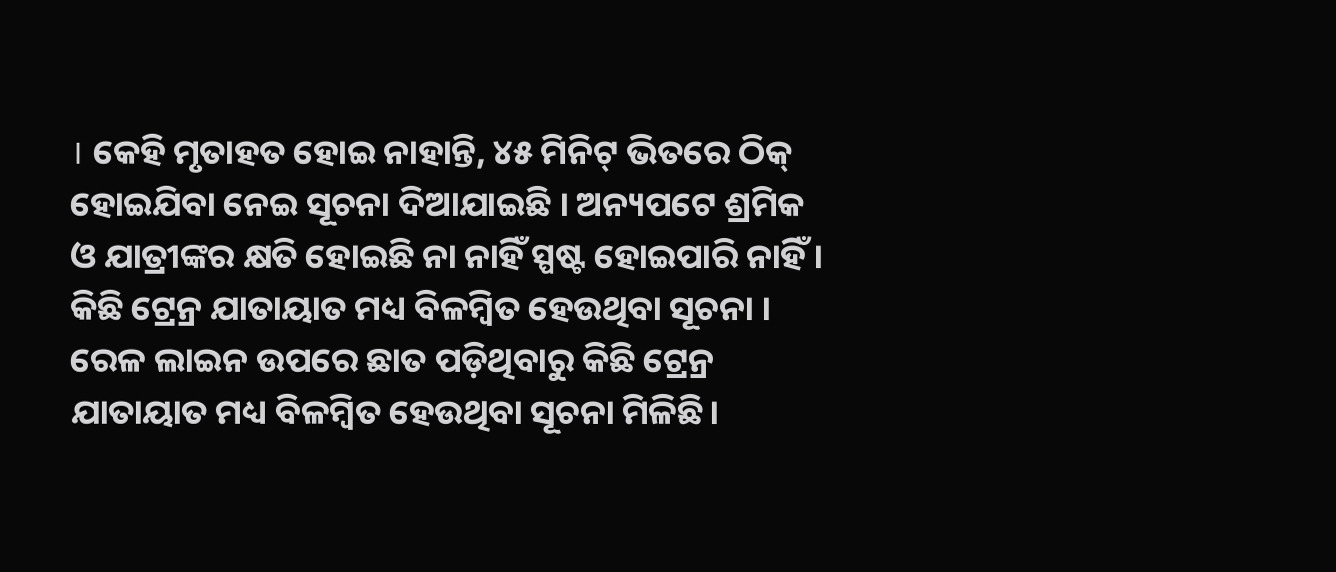। କେହି ମୃତାହତ ହୋଇ ନାହାନ୍ତି, ୪୫ ମିନିଟ୍ ଭିତରେ ଠିକ୍ ହୋଇଯିବା ନେଇ ସୂଚନା ଦିଆଯାଇଛି । ଅନ୍ୟପଟେ ଶ୍ରମିକ ଓ ଯାତ୍ରୀଙ୍କର କ୍ଷତି ହୋଇଛି ନା ନାହିଁ ସ୍ପଷ୍ଟ ହୋଇପାରି ନାହିଁ । କିଛି ଟ୍ରେନ୍ର ଯାତାୟାତ ମଧ୍ୟ ବିଳମ୍ବିତ ହେଉଥିବା ସୂଚନା । ରେଳ ଲାଇନ ଉପରେ ଛାତ ପଡ଼ିଥିବାରୁ କିଛି ଟ୍ରେନ୍ର ଯାତାୟାତ ମଧ୍ୟ ବିଳମ୍ବିତ ହେଉଥିବା ସୂଚନା ମିଳିଛି।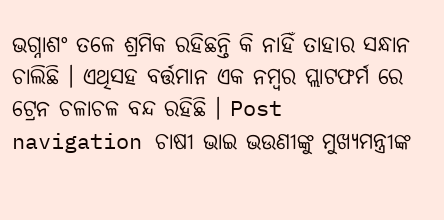ଭଗ୍ନାଶଂ ତଳେ ଶ୍ରମିକ ରହିଛନ୍ତି କି ନାହିଁ ତାହାର ସନ୍ଧାନ ଚାଲିଛି । ଏଥିସହ ବର୍ତ୍ତମାନ ଏକ ନମ୍ବର ପ୍ଲାଟଫର୍ମ ରେ ଟ୍ରେନ ଚଳାଚଳ ବନ୍ଦ ରହିଛି । Post navigation ଚାଷୀ ଭାଇ ଭଉଣୀଙ୍କୁ ମୁଖ୍ୟମନ୍ତ୍ରୀଙ୍କ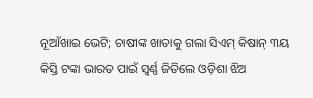ନୂଆଁଖାଇ ଭେଟି; ଚାଷୀଙ୍କ ଖାତାକୁ ଗଲା ସିଏମ୍ କିଷାନ୍ ୩ୟ କିସ୍ତି ଟଙ୍କା ଭାରତ ପାଇଁ ସ୍ବର୍ଣ୍ଣ ଜିତିଲେ ଓଡ଼ିଶା ଝିଅ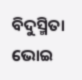ବିଦୁସ୍ମିତା ଭୋଇ